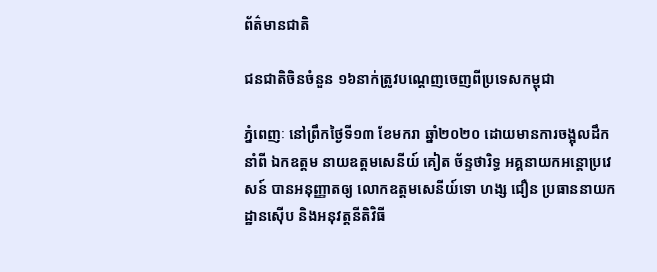ព័ត៌មានជាតិ

ជនជាតិចិនចំនួន ១៦នាក់ត្រូវបណ្តេញចេញពីប្រទេសកម្ពុជា

ភ្នំពេញៈ នៅព្រឹកថ្ងៃទី១៣ ខែមករា ឆ្នាំ២០២០ ដោយមានការចង្អុលដឹកនាំពី ឯកឧត្តម នាយឧត្តមសេនីយ៍ គៀត ច័ន្ទថារិទ្ធ អគ្គនាយកអន្តោប្រវេសន៍ បានអនុញ្ញាតឲ្យ លោកឧត្តមសេនីយ៍ទោ ហង្ស ជឿន ប្រធាននាយកដ្ឋានស៊ើប និងអនុវត្តនីតិវិធី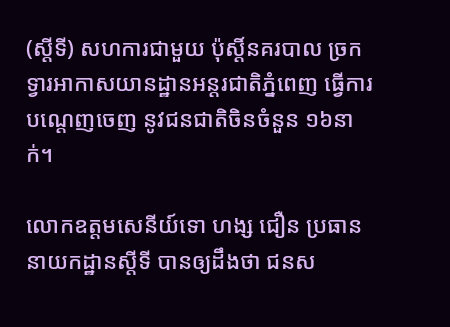(ស្តីទី) សហការជាមួយ ប៉ុស្តិ៍នគរបាល ច្រកទ្វារអាកាសយានដ្ឋានអន្តរជាតិភ្នំពេញ ធ្វើការបណ្តេញចេញ នូវជនជាតិចិនចំនួន ១៦នាក់។

លោកឧត្តមសេនីយ៍ទោ ហង្ស ជឿន ប្រធាននាយកដ្ឋានស្តីទី បានឲ្យដឹងថា ជនស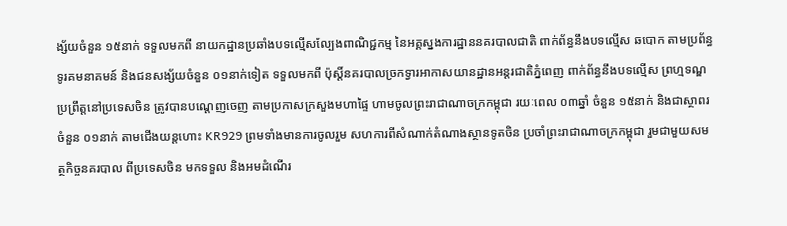ង្ស័យចំនួន ១៥នាក់ ទទួលមកពី នាយកដ្ឋានប្រឆាំងបទល្មើសល្បែងពាណិជ្ជកម្ម នៃអគ្គស្នងការដ្ឋាននគរបាលជាតិ ពាក់ព័ន្ធនឹងបទល្មើស ឆបោក តាមប្រព័ន្ធទូរគមនាគមន៍ និងជនសង្ស័យចំនួន ០១នាក់ទៀត ទទួលមកពី ប៉ុស្តិ៍នគរបាលច្រកទ្វារអាកាសយានដ្ឋានអន្តរជាតិភ្នំពេញ ពាក់ព័ន្ធនឹងបទល្មើស ព្រហ្មទណ្ឌ ប្រព្រឹត្តនៅប្រទេសចិន ត្រូវបានបណ្តេញចេញ តាមប្រកាសក្រសួងមហាផ្ទៃ ហាមចូលព្រះរាជាណាចក្រកម្ពុជា រយៈពេល ០៣ឆ្នាំ ចំនួន ១៥នាក់ និងជាស្ថាពរ ចំនួន ០១នាក់ តាមជើងយន្តហោះ KR929 ព្រមទាំងមានការចូលរួម សហការពីសំណាក់តំណាងស្ថានទូតចិន ប្រចាំព្រះរាជាណាចក្រកម្ពុជា រួមជាមួយសមត្ថកិច្ចនគរបាល ពីប្រទេសចិន មកទទួល និងអមដំណើរ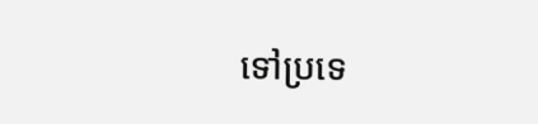ទៅប្រទេ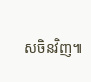សចិនវិញ៕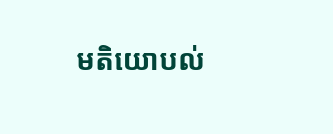មតិយោបល់